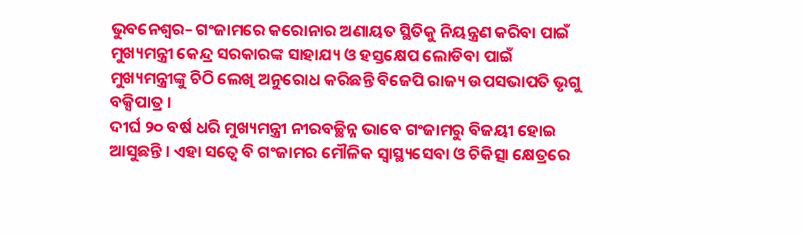ଭୁବନେଶ୍ୱର– ଗଂଜାମରେ କରୋନାର ଅଣାୟତ ସ୍ଥିତିକୁ ନିୟନ୍ତ୍ରଣ କରିବା ପାଇଁ ମୁଖ୍ୟମନ୍ତ୍ରୀ କେନ୍ଦ୍ର ସରକାରଙ୍କ ସାହାଯ୍ୟ ଓ ହସ୍ତକ୍ଷେପ ଲୋଡିବା ପାଇଁ ମୁଖ୍ୟମନ୍ତ୍ରୀଙ୍କୁ ଚିଠି ଲେଖି ଅନୁରୋଧ କରିଛନ୍ତି ବିଜେପି ରାଜ୍ୟ ଉପସଭାପତି ଭୃଗୁ ବକ୍ସିପାତ୍ର ।
ଦୀର୍ଘ ୨୦ ବର୍ଷ ଧରି ମୁଖ୍ୟମନ୍ତ୍ରୀ ନୀରବଚ୍ଛିନ୍ନ ଭାବେ ଗଂଜାମରୁ ବିଜୟୀ ହୋଇ ଆସୁଛନ୍ତି । ଏହା ସତ୍ୱେ ବି ଗଂଜାମର ମୌଳିକ ସ୍ୱାସ୍ଥ୍ୟସେବା ଓ ଚିକିତ୍ସା କ୍ଷେତ୍ରରେ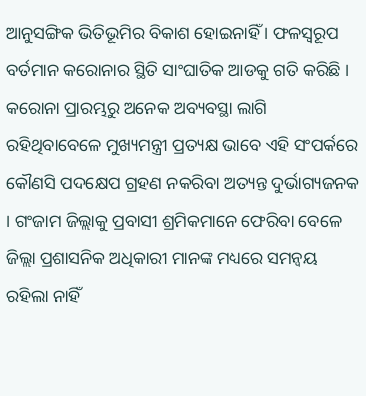ଆନୁସଙ୍ଗିକ ଭିତିଭୂମିର ବିକାଶ ହୋଇନାହିଁ । ଫଳସ୍ୱରୂପ ବର୍ତମାନ କରୋନାର ସ୍ଥିତି ସାଂଘାତିକ ଆଡକୁ ଗତି କରିଛି । କରୋନା ପ୍ରାରମ୍ଭରୁ ଅନେକ ଅବ୍ୟବସ୍ଥା ଲାଗି ରହିଥିବାବେଳେ ମୁଖ୍ୟମନ୍ତ୍ରୀ ପ୍ରତ୍ୟକ୍ଷ ଭାବେ ଏହି ସଂପର୍କରେ କୌଣସି ପଦକ୍ଷେପ ଗ୍ରହଣ ନକରିବା ଅତ୍ୟନ୍ତ ଦୁର୍ଭାଗ୍ୟଜନକ । ଗଂଜାମ ଜିଲ୍ଲାକୁ ପ୍ରବାସୀ ଶ୍ରମିକମାନେ ଫେରିବା ବେଳେ ଜିଲ୍ଲା ପ୍ରଶାସନିକ ଅଧିକାରୀ ମାନଙ୍କ ମଧ୍ୟରେ ସମନ୍ୱୟ ରହିଲା ନାହିଁ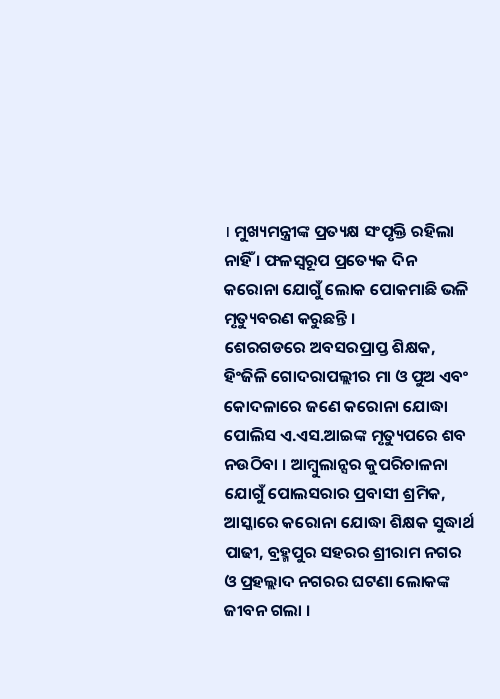। ମୁଖ୍ୟମନ୍ତ୍ରୀଙ୍କ ପ୍ରତ୍ୟକ୍ଷ ସଂପୃକ୍ତି ରହିଲା ନାହିଁ । ଫଳସ୍ୱରୂପ ପ୍ରତ୍ୟେକ ଦିନ କରୋନା ଯୋଗୁଁ ଲୋକ ପୋକମାଛି ଭଳି ମୃତ୍ୟୁବରଣ କରୁଛନ୍ତି ।
ଶେରଗଡରେ ଅବସରପ୍ରାପ୍ତ ଶିକ୍ଷକ, ହିଂଜିଳି ଗୋଦରାପଲ୍ଲୀର ମା ଓ ପୁଅ ଏବଂ କୋଦଳାରେ ଜଣେ କରୋନା ଯୋଦ୍ଧା ପୋଲିସ ଏ.ଏସ.ଆଇଙ୍କ ମୃତ୍ୟୁପରେ ଶବ ନଉଠିବା । ଆମ୍ବୁଲାନ୍ସର କୁପରିଚାଳନା ଯୋଗୁଁ ପୋଲସରାର ପ୍ରବାସୀ ଶ୍ରମିକ, ଆସ୍କାରେ କରୋନା ଯୋଦ୍ଧା ଶିକ୍ଷକ ସୁଦ୍ଧାର୍ଥ ପାଢୀ, ବ୍ରହ୍ମପୁର ସହରର ଶ୍ରୀରାମ ନଗର ଓ ପ୍ରହଲ୍ଲାଦ ନଗରର ଘଟଣା ଲୋକଙ୍କ ଜୀବନ ଗଲା ।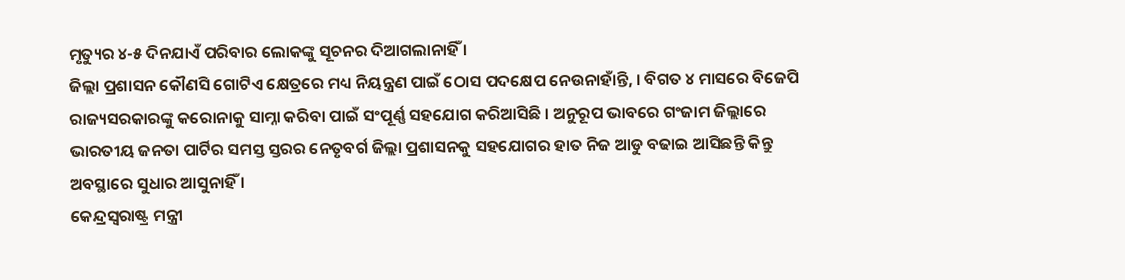ମୃତ୍ୟୁର ୪-୫ ଦିନଯାଏଁ ପରିବାର ଲୋକଙ୍କୁ ସୂଚନର ଦିଆଗଲାନାହିଁ ।
ଜିଲ୍ଲା ପ୍ରଶାସନ କୌଣସି ଗୋଟିଏ କ୍ଷେତ୍ରରେ ମଧ୍ୟ ନିୟନ୍ତ୍ରଣ ପାଇଁ ଠୋସ ପଦକ୍ଷେପ ନେଉନାହାଁନ୍ତି, । ବିଗତ ୪ ମାସରେ ବିଜେପି ରାଜ୍ୟସରକାରଙ୍କୁ କରୋନାକୁ ସାମ୍ନା କରିବା ପାଇଁ ସଂପୂର୍ଣ୍ଣ ସହଯୋଗ କରିଆସିଛି । ଅନୁରୂପ ଭାବରେ ଗଂଜାମ ଜିଲ୍ଲାରେ ଭାରତୀୟ ଜନତା ପାର୍ଟିର ସମସ୍ତ ସ୍ତରର ନେତୃବର୍ଗ ଜିଲ୍ଲା ପ୍ରଶାସନକୁ ସହଯୋଗର ହାତ ନିଜ ଆଡୁ ବଢାଇ ଆସିଛନ୍ତି କିନ୍ତୁ ଅବସ୍ଥାରେ ସୁଧାର ଆସୁନାହିଁ ।
କେନ୍ଦ୍ରସ୍ୱରାଷ୍ଟ୍ର ମନ୍ତ୍ରୀ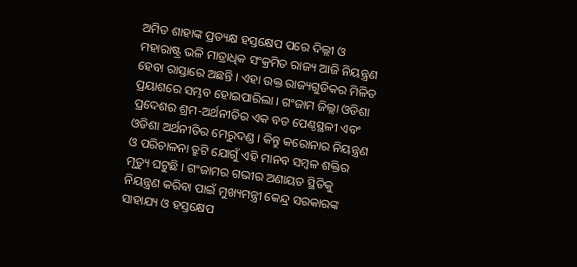ଅମିତ ଶାହାଙ୍କ ପ୍ରତ୍ୟକ୍ଷ ହସ୍ତକ୍ଷେପ ପରେ ଦିଲ୍ଲୀ ଓ ମହାରାଷ୍ଟ୍ର ଭଳି ମାତ୍ରାଧିକ ସଂକ୍ରମିତ ରାଜ୍ୟ ଆଜି ନିୟନ୍ତ୍ରଣ ହେବା ରାସ୍ତାରେ ଅଛନ୍ତି । ଏହା ଉକ୍ତ ରାଜ୍ୟଗୁଡିକର ମିଳିତ ପ୍ରୟାଶରେ ସମ୍ଭବ ହୋଇପାରିଲା । ଗଂଜାମ ଜିଲ୍ଲା ଓଡିଶା ପ୍ରଦେଶର ଶ୍ରମ-ଅର୍ଥନୀତିର ଏକ ବଡ ପେଣ୍ଠସ୍ଥଳୀ ଏବଂ ଓଡିଶା ଅର୍ଥନୀତିର ମେରୁଦଣ୍ଡ । କିନ୍ତୁ କରୋନାର ନିୟନ୍ତ୍ରଣ ଓ ପରିଚାଳନା ତ୍ରୁଟି ଯୋଗୁଁ ଏହି ମାନବ ସମ୍ବଳ ଶକ୍ତିର ମୃତ୍ୟୁ ଘଟୁଛି । ଗଂଜାମର ଗଭୀର ଅଣାୟତ ସ୍ଥିତିକୁ ନିୟନ୍ତ୍ରଣ କରିବା ପାଇଁ ମୁଖ୍ୟମନ୍ତ୍ରୀ କେନ୍ଦ୍ର ସରକାରଙ୍କ ସାହାଯ୍ୟ ଓ ହସ୍ତକ୍ଷେପ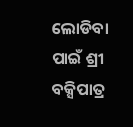ଲୋଡିବା ପାଇଁ ଶ୍ରୀ ବକ୍ସିପାତ୍ର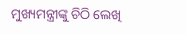ମୁଖ୍ୟମନ୍ତ୍ରୀଙ୍କୁ ଚିଠି ଲେଖି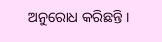ଅନୁରୋଧ କରିଛନ୍ତି ।